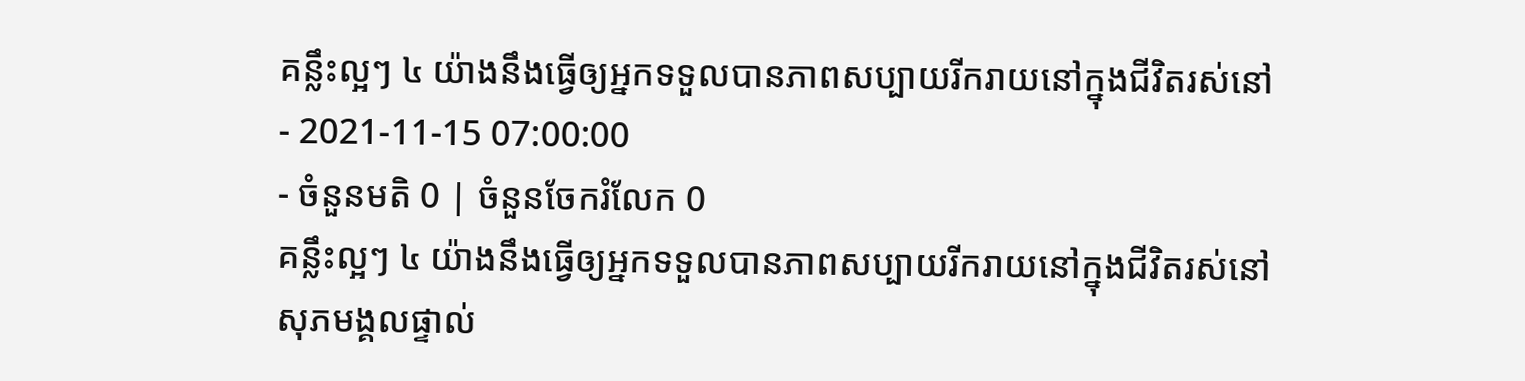គន្លឹះល្អៗ ៤ យ៉ាងនឹងធ្វើឲ្យអ្នកទទួលបានភាពសប្បាយរីករាយនៅក្នុងជីវិតរស់នៅ
- 2021-11-15 07:00:00
- ចំនួនមតិ 0 | ចំនួនចែករំលែក 0
គន្លឹះល្អៗ ៤ យ៉ាងនឹងធ្វើឲ្យអ្នកទទួលបានភាពសប្បាយរីករាយនៅក្នុងជីវិតរស់នៅ
សុភមង្គលផ្ទាល់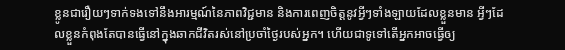ខ្លូនជារឿយៗទាក់ទងទៅនឹងអារម្មណ៍នៃភាពវិជ្ជមាន និងការពេញចិត្តនូវអ្វីៗទាំងឡាយដែលខ្លួនមាន អ្វីៗដែលខ្លួនកំពុងតែបានធ្វើនៅក្នុងឆាកជីវិតរស់នៅប្រចាំថ្ងៃរបស់អ្នក។ ហើយជាទូទៅតើអ្នកអាចធ្វើឲ្យ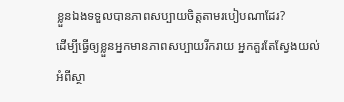ខ្លួនឯងទទួលបានភាពសប្បាយចិត្តតាមរបៀបណាដែរ?
ដើម្បីធ្វើឲ្យខ្លួនអ្នកមានភាពសប្បាយរីករាយ អ្នកគួរតែស្វែងយល់អំពីស្ថា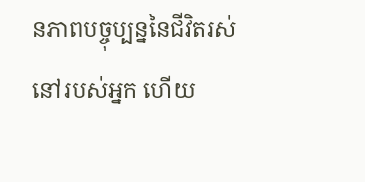នភាពបច្ចុប្បន្ននៃជីវិតរស់នៅរបស់អ្នក ហើយ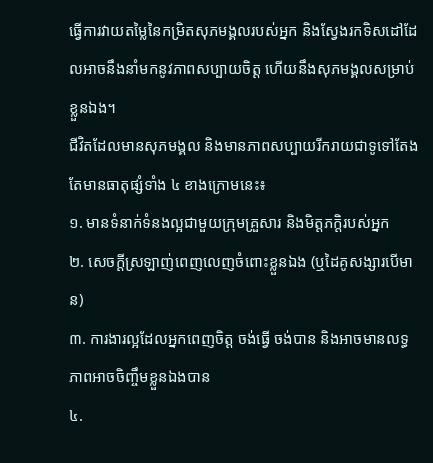ធ្វើការវាយតម្លៃនៃកម្រិតសុភមង្គលរបស់អ្នក និងស្វែងរកទិសដៅដែលអាចនឹងនាំមកនូវភាពសប្បាយចិត្ត ហើយនឹងសុភមង្គលសម្រាប់ខ្លួនឯង។
ជីវិតដែលមានសុភមង្គល និងមានភាពសប្បាយរីករាយជាទូទៅតែងតែមានធាតុផ្សំទាំង ៤ ខាងក្រោមនេះ៖
១. មានទំនាក់ទំនងល្អជាមួយក្រុមគ្រួសារ និងមិត្តភក្តិរបស់អ្នក
២. សេចក្ដីស្រឡាញ់ពេញលេញចំពោះខ្លួនឯង (ឬដៃគូសង្សារបើមាន)
៣. ការងារល្អដែលអ្នកពេញចិត្ត ចង់ធ្វើ ចង់បាន និងអាចមានលទ្ធភាពអាចចិញ្ចឹមខ្លួនឯងបាន
៤.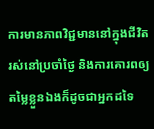ការមានភាពវិជ្ជមាននៅក្នុងជីវិតរស់នៅប្រចាំថ្ងៃ និងការគោរពឲ្យតម្លៃខ្លួនឯងក៏ដូចជាអ្នកដទៃ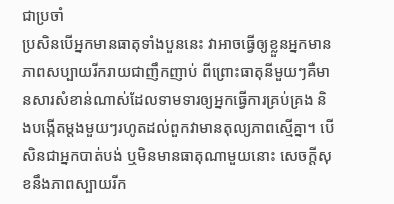ជាប្រចាំ
ប្រសិនបើអ្នកមានធាតុទាំងបួននេះ វាអាចធ្វើឲ្យខ្លួនអ្នកមានភាពសប្បាយរីករាយជាញឹកញាប់ ពីព្រោះធាតុនីមួយៗគឺមានសារសំខាន់ណាស់ដែលទាមទារឲ្យអ្នកធ្វើការគ្រប់គ្រង និងបង្កើតម្ដងមួយៗរហូតដល់ពួកវាមានតុល្យភាពស្មើគ្នា។ បើសិនជាអ្នកបាត់បង់ ឬមិនមានធាតុណាមួយនោះ សេចក្ដីសុខនឹងភាពស្បាយរីក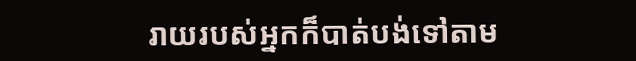រាយរបស់អ្នកក៏បាត់បង់ទៅតាម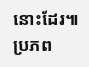នោះដែរ៕
ប្រភព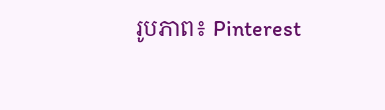រូបភាព៖ Pinterest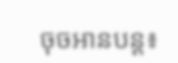ចុចអានបន្ត៖